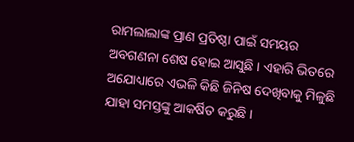ରାମଲାଲାଙ୍କ ପ୍ରାଣ ପ୍ରତିଷ୍ଠା ପାଇଁ ସମୟର ଅବଗଣନା ଶେଷ ହୋଇ ଆସୁଛି । ଏହାରି ଭିତରେ ଅଯୋଧ୍ୟାରେ ଏଭଳି କିଛି ଜିନିଷ ଦେଖିବାକୁ ମିଳୁଛି ଯାହା ସମସ୍ତଙ୍କୁ ଆକର୍ଷିତ କରୁଛି ।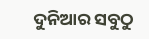ଦୁନିଆର ସବୁଠୁ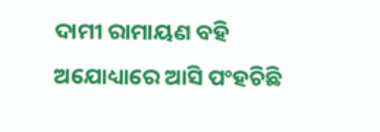ଦାମୀ ରାମାୟଣ ବହି ଅଯୋଧ୍ୟାରେ ଆସି ପଂହଚିଛି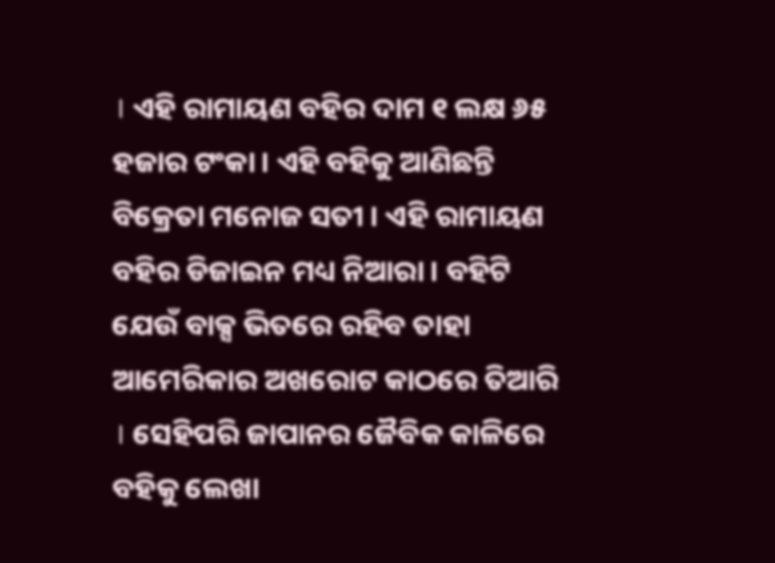। ଏହି ରାମାୟଣ ବହିର ଦାମ ୧ ଲକ୍ଷ ୬୫ ହଜାର ଟଂକା । ଏହି ବହିକୁ ଆଣିଛନ୍ତି ବିକ୍ରେତା ମନୋଜ ସତୀ । ଏହି ରାମାୟଣ ବହିର ଡିଜାଇନ ମଧ୍ୟ ନିଆରା । ବହିଟି ଯେଉଁ ବାକ୍ସ ଭିତରେ ରହିବ ତାହା ଆମେରିକାର ଅଖରୋଟ କାଠରେ ତିଆରି । ସେହିପରି ଜାପାନର ଜୈବିକ କାଳିରେ ବହିକୁ ଲେଖା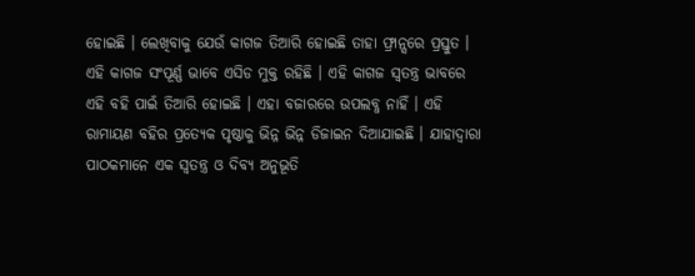ହୋଇଛି । ଲେଖିବାକୁ ଯେଉଁ କାଗଜ ତିଆରି ହୋଇଛି ତାହା ଫ୍ରାନ୍ସରେ ପ୍ରସ୍ତୁତ । ଏହି କାଗଜ ସଂପୂର୍ଣ୍ଣ ଭାବେ ଏସିଡ ମୁକ୍ତ ରହିଛି । ଏହି କାଗଜ ସ୍ୱତନ୍ତ୍ର ଭାବରେ ଏହି ବହି ପାଇଁ ତିଆରି ହୋଇଛି । ଏହା ବଜାରରେ ଉପଲବ୍ଧ ନାହିଁ । ଏହି ରାମାୟଣ ବହିର ପ୍ରତ୍ୟେକ ପୃଷ୍ଠାକୁ ଭିନ୍ନ ଭିନ୍ନ ଡିଜାଇନ ଦିଆଯାଇଛି । ଯାହାଦ୍ୱାରା ପାଠକମାନେ ଏକ ସ୍ୱତନ୍ତ୍ର ଓ ଦିବ୍ୟ ଅନୁଭୂତି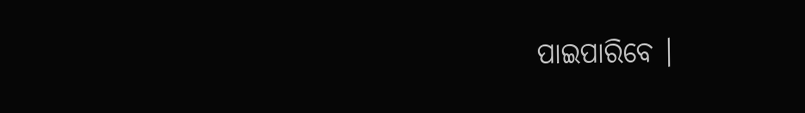ପାଇପାରିବେ ।